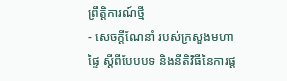ព្រឹត្តិការណ៍ថ្មី
- សេចក្ដីណែនាំ របស់ក្រសួងមហាផ្ទៃ ស្ដីពីបែបបទ និងនីតិវិធីនៃការផ្ដ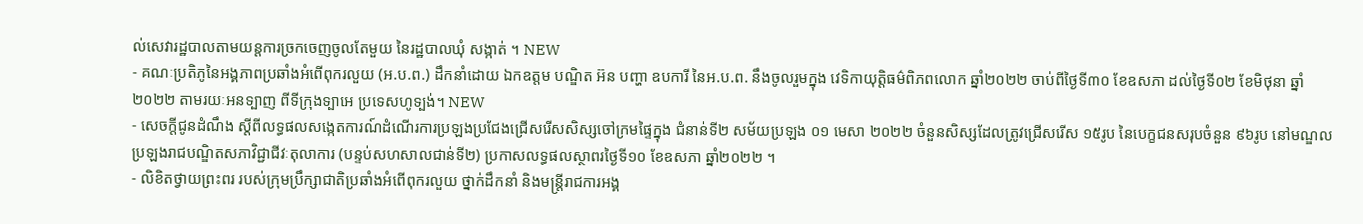ល់សេវារដ្ឋបាលតាមយន្ដការច្រកចេញចូលតែមួយ នៃរដ្ឋបាលឃុំ សង្កាត់ ។ NEW
- គណៈប្រតិភូនៃអង្គភាពប្រឆាំងអំពើពុករលួយ (អ.ប.ព.) ដឹកនាំដោយ ឯកឧត្តម បណ្ឌិត អ៊ន បញ្ហា ឧបការី នៃអ.ប.ព. នឹងចូលរួមក្នុង វេទិកាយុត្តិធម៌ពិភពលោក ឆ្នាំ២០២២ ចាប់ពីថ្ងៃទី៣០ ខែឧសភា ដល់ថ្ងៃទី០២ ខែមិថុនា ឆ្នាំ២០២២ តាមរយៈអនទ្បាញ ពីទីក្រុងទ្បាអេ ប្រទេសហូទ្បង់។ NEW
- សេចក្តីជូនដំណឹង ស្តីពីលទ្ធផលសង្កេតការណ៍ដំណើរការប្រឡងប្រជែងជ្រើសរើសសិស្សចៅក្រមផ្ទៃក្នុង ជំនាន់ទី២ សម័យប្រឡង ០១ មេសា ២០២២ ចំនួនសិស្សដែលត្រូវជ្រើសរើស ១៥រូប នៃបេក្ខជនសរុបចំនួន ៩៦រូប នៅមណ្ឌលប្រឡងរាជបណ្ឌិតសភាវិជ្ជាជីវៈតុលាការ (បន្ទប់សហសាលជាន់ទី២) ប្រកាសលទ្ធផលស្ថាពរថ្ងៃទី១០ ខែឧសភា ឆ្នាំ២០២២ ។
- លិខិតថ្វាយព្រះពរ របស់ក្រុមប្រឹក្សាជាតិប្រឆាំងអំពើពុករលួយ ថ្នាក់ដឹកនាំ និងមន្រ្ដីរាជការអង្គ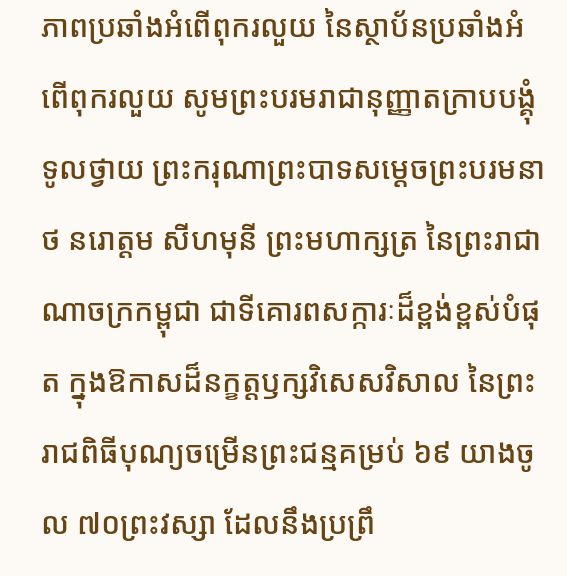ភាពប្រឆាំងអំពើពុករលួយ នៃស្ថាប័នប្រឆាំងអំពើពុករលួយ សូមព្រះបរមរាជានុញ្ញាតក្រាបបង្គុំទូលថ្វាយ ព្រះករុណាព្រះបាទសម្ដេចព្រះបរមនាថ នរោត្តម សីហមុនី ព្រះមហាក្សត្រ នៃព្រះរាជាណាចក្រកម្ពុជា ជាទីគោរពសក្ការៈដ៏ខ្ពង់ខ្ពស់បំផុត ក្នុងឱកាសដ៏នក្ខត្តឫក្សវិសេសវិសាល នៃព្រះរាជពិធីបុណ្យចម្រើនព្រះជន្មគម្រប់ ៦៩ យាងចូល ៧០ព្រះវស្សា ដែលនឹងប្រព្រឹ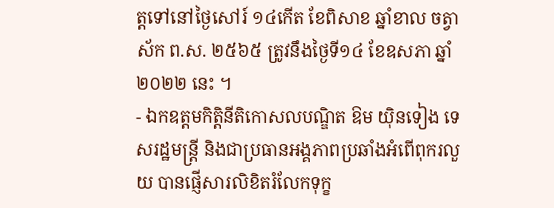ត្តទៅនៅថ្ងៃសៅរ៍ ១៤កើត ខែពិសាខ ឆ្នាំខាល ចត្វាស័ក ព.ស. ២៥៦៥ ត្រូវនឹងថ្ងៃទី១៤ ខែឧសភា ឆ្នាំ២០២២ នេះ ។
- ឯកឧត្តមកិត្តិនីតិកោសលបណ្ឌិត ឱម យ៉ិនទៀង ទេសរដ្ឋមន្ដ្រី និងជាប្រធានអង្គភាពប្រឆាំងអំពើពុករលួយ បានផ្ញើសារលិខិតរំលែកទុក្ខ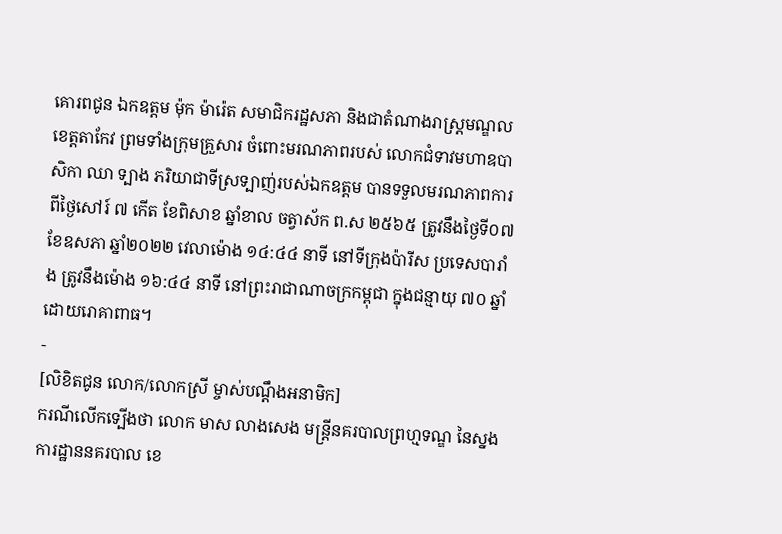គោរពជូន ឯកឧត្តម ម៉ុក ម៉ារ៉េត សមាជិករដ្ឋសភា និងជាតំណាងរាស្រ្តមណ្ឌលខេត្តតាកែវ ព្រមទាំងក្រុមគ្រួសារ ចំពោះមរណភាពរបស់ លោកជំទាវមហាឧបាសិកា ឈា ទ្បាង ភរិយាជាទីស្រទ្បាញ់របស់ឯកឧត្តម បានទទួលមរណភាពការពីថ្ងៃសៅរ៍ ៧ កើត ខែពិសាខ ឆ្នាំខាល ចត្វាស័ក ព.ស ២៥៦៥ ត្រូវនឹងថ្ងៃទី០៧ ខែឧសភា ឆ្នាំ២០២២ វេលាម៉ោង ១៤:៤៤ នាទី នៅទីក្រុងប៉ារីស ប្រទេសបារាំង ត្រូវនឹងម៉ោង ១៦:៤៤ នាទី នៅព្រះរាជាណាចក្រកម្ពុជា ក្នុងជន្មាយុ ៧០ ឆ្នាំ ដោយរោគាពាធ។
-
[លិខិតជូន លោក/លោកស្រី ម្ចាស់បណ្តឹងអនាមិក]
ករណីលើកទ្បើងថា លោក មាស លាងសេង មន្ត្រីនគរបាលព្រហ្មទណ្ឌ នៃស្នងការដ្ឋាននគរបាល ខេ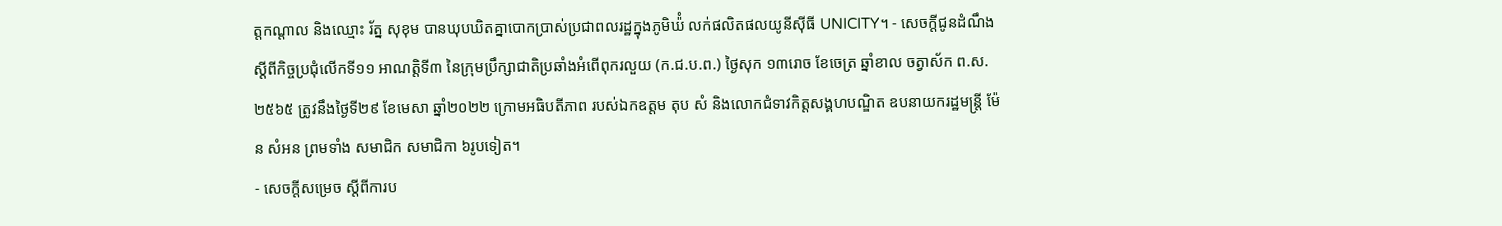ត្តកណ្តាល និងឈ្មោះ រ័ត្ន សុខុម បានឃុបឃិតគ្នាបោកប្រាស់ប្រជាពលរដ្ឋក្នុងភូមិឃ៉ំ លក់ផលិតផលយូនីស៊ីធី UNICITY។ - សេចក្ដីជូនដំណឹង ស្ដីពីកិច្ចប្រជុំលើកទី១១ អាណត្តិទី៣ នៃក្រុមប្រឹក្សាជាតិប្រឆាំងអំពើពុករលួយ (ក.ជ.ប.ព.) ថ្ងៃសុក ១៣រោច ខែចេត្រ ឆ្នាំខាល ចត្វាស័ក ព.ស. ២៥៦៥ ត្រូវនឹងថ្ងៃទី២៩ ខែមេសា ឆ្នាំ២០២២ ក្រោមអធិបតីភាព របស់ឯកឧត្តម តុប សំ និងលោកជំទាវកិត្តសង្គហបណ្ឌិត ឧបនាយករដ្ឋមន្ត្រី ម៉ែន សំអន ព្រមទាំង សមាជិក សមាជិកា ៦រូបទៀត។
- សេចក្តីសម្រេច ស្តីពីការប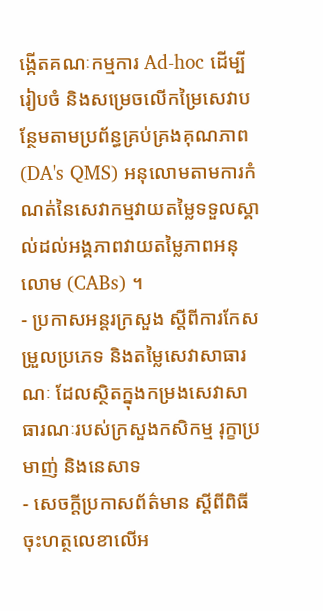ង្កើតគណៈកម្មការ Ad-hoc ដើម្បីរៀបចំ និងសម្រេចលើកម្រៃសេវាបន្ថែមតាមប្រព័ន្ធគ្រប់គ្រងគុណភាព (DA's QMS) អនុលោមតាមការកំណត់នៃសេវាកម្មវាយតម្លៃទទួលស្គាល់ដល់អង្គភាពវាយតម្លៃភាពអនុលោម (CABs) ។
- ប្រកាសអន្តរក្រសួង ស្តីពីការកែសម្រួលប្រភេទ និងតម្លៃសេវាសាធារណៈ ដែលស្ថិតក្នុងកម្រងសេវាសាធារណៈរបស់ក្រសួងកសិកម្ម រុក្ខាប្រមាញ់ និងនេសាទ
- សេចក្តីប្រកាសព័ត៌មាន ស្តីពីពិធីចុះហត្ថលេខាលើអ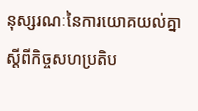នុស្សរណៈនៃការយោគយល់គ្នា ស្ដីពីកិច្ចសហប្រតិប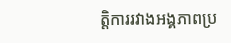ត្តិការរវាងអង្គភាពប្រ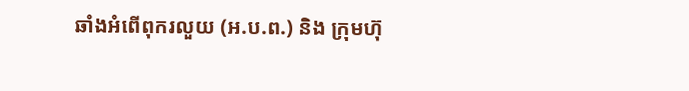ឆាំងអំពើពុករលួយ (អ.ប.ព.) និង ក្រុមហ៊ុ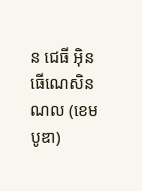ន ជេធី អុិនធើណេសិនណល (ខេមបូឌា)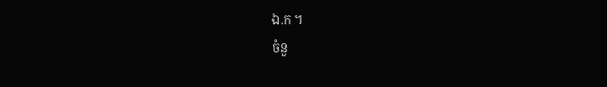ឯ.ក ។
ចំនួ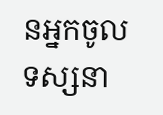នអ្នកចូលទស្សនា